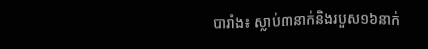បារាំង៖ ស្លាប់៣នាក់និងរបួស១៦នាក់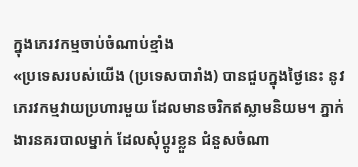ក្នុងភេរវកម្មចាប់ចំណាប់ខ្មាំង
«ប្រទេសរបស់យើង (ប្រទេសបារាំង) បានជួបក្នុងថ្ងៃនេះ នូវភេរវកម្មវាយប្រហារមួយ ដែលមានចរិកឥស្លាមនិយម។ ភ្នាក់ងារនគរបាលម្នាក់ ដែលសុំប្ដូរខ្លួន ជំនួសចំណា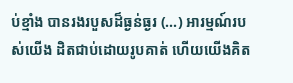ប់ខ្មាំង បានរងរបួសដ៏ធ្ងន់ធ្ងរ (...) អារម្មណ៍របស់យើង ដិតជាប់ដោយរូបគាត់ ហើយយើងគិត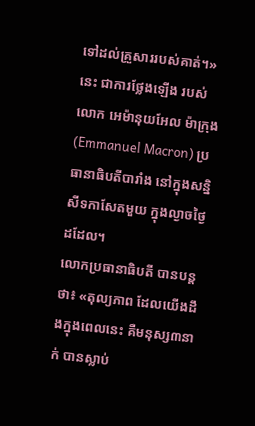ទៅដល់គ្រួសាររបស់គាត់។» នេះ ជាការថ្លែងឡើង របស់លោក អេម៉ានុយអែល ម៉ាក្រុង (Emmanuel Macron) ប្រធានាធិបតីបារាំង នៅក្នុងសន្និសីទកាសែតមួយ ក្នុងល្ងាចថ្ងៃដដែល។
លោកប្រធានាធិបតី បានបន្តថា៖ «តុល្យភាព ដែលយើងដឹងក្នុងពេលនេះ គឺមនុស្ស៣នាក់ បានស្លាប់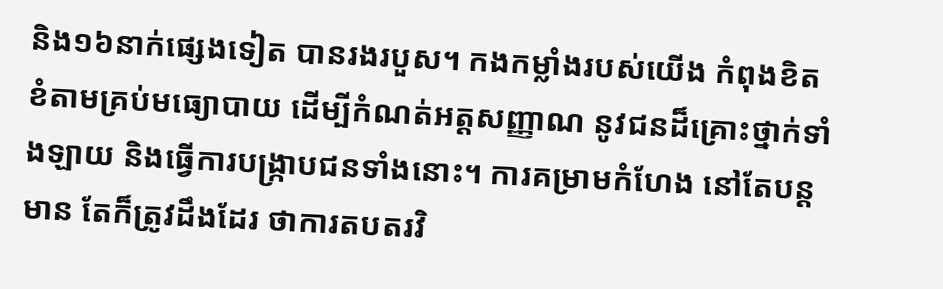និង១៦នាក់ផ្សេងទៀត បានរងរបួស។ កងកម្លាំងរបស់យើង កំពុងខិតខំតាមគ្រប់មធ្យោបាយ ដើម្បីកំណត់អត្តសញ្ញាណ នូវជនដ៏គ្រោះថ្នាក់ទាំងឡាយ និងធ្វើការបង្ក្រាបជនទាំងនោះ។ ការគម្រាមកំហែង នៅតែបន្តមាន តែក៏ត្រូវដឹងដែរ ថាការតបតរវិ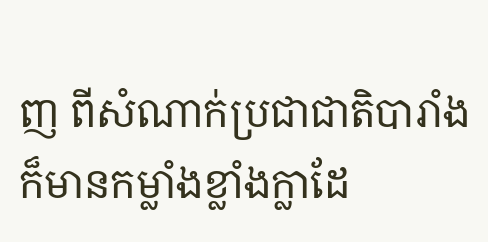ញ ពីសំណាក់ប្រជាជាតិបារាំង ក៏មានកម្លាំងខ្លាំងក្លាដែ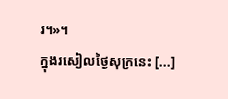រ។»។
ក្នុងរសៀលថ្ងៃសុក្រនេះ [...]